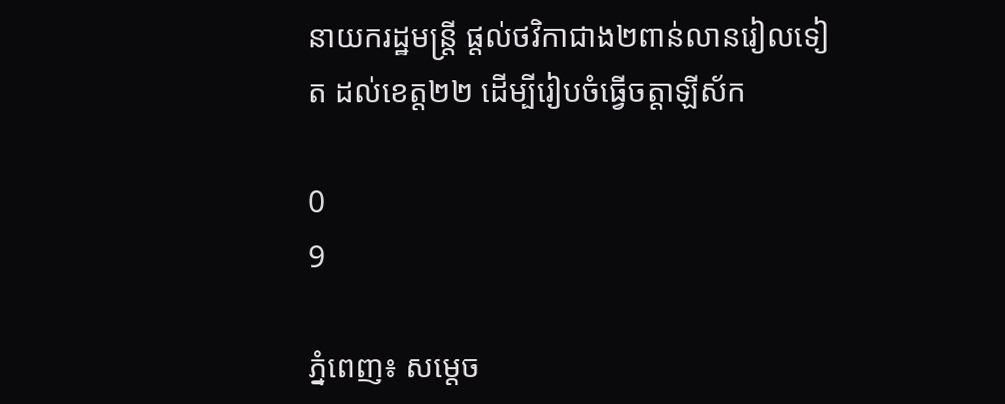នាយករដ្ឋមន្ត្រី ផ្តល់ថវិកាជាង២ពាន់លានរៀលទៀត ដល់ខេត្ត២២ ដើម្បីរៀបចំធ្វើចត្តាឡីស័ក

0
9

ភ្នំពេញ៖ សម្តេច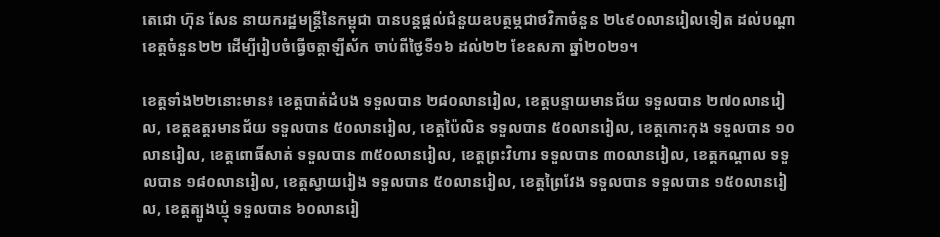តេជោ ហ៊ុន សែន នាយករដ្ឋមន្រ្តីនៃកម្ពុជា បានបន្តផ្តល់ជំនួយឧបត្ថម្ភជាថវិកាចំនួន ២៤៩០លានរៀលទៀត ដល់បណ្តាខេត្តចំនួន២២ ដើម្បីរៀបចំធ្វើចត្តាឡីស័ក ចាប់ពីថ្ងៃទី១៦ ដល់២២ ខែឧសភា ឆ្នាំ២០២១។

ខេត្តទាំង២២នោះមាន៖ ខេត្តបាត់ដំបង ទទួលបាន ២៨០លានរៀល, ខេត្តបន្ទាយមានជ័យ ទទួលបាន ២៧០លានរៀល, ខេត្តឧត្តរមានជ័យ ទទួលបាន ៥០លានរៀល, ខេត្តប៉ៃលិន ទទួលបាន ៥០លានរៀល, ខេត្តកោះកុង ទទួលបាន ១០លានរៀល, ខេត្តពោធិ៍សាត់ ទទួលបាន ៣៥០លានរៀល, ខេត្តព្រះវិហារ ទទួលបាន ៣០លានរៀល, ខេត្តកណ្តាល ទទួលបាន ១៨០លានរៀល, ខេត្តស្វាយរៀង ទទួលបាន ៥០លានរៀល, ខេត្តព្រៃវែង ទទួលបាន ទទួលបាន ១៥០លានរៀល, ខេត្តត្បូងឃ្មុំ ទទួលបាន ៦០លានរៀ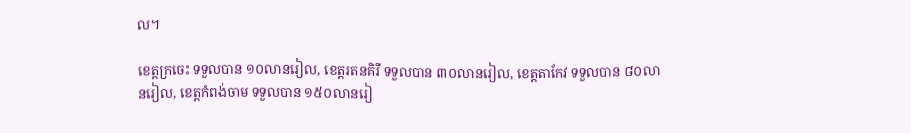ល។

ខេត្តក្រចេះ ទទួលបាន ១០លានរៀល, ខេត្តរតនគិរី ទទួលបាន ៣០លានរៀល, ខេត្តតាកែវ ទទួលបាន ៨០លានរៀល, ខេត្តកំពង់ចាម ទទួលបាន ១៥០លានរៀ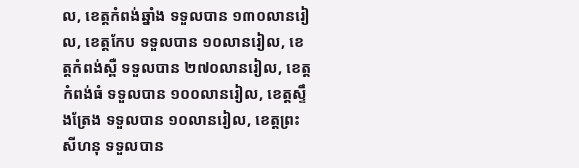ល, ខេត្តកំពង់ឆ្នាំង ទទួលបាន ១៣០លានរៀល, ខេត្តកែប ទទួលបាន ១០លានរៀល, ខេត្តកំពង់ស្ពឺ ទទួលបាន ២៧០លានរៀល, ខេត្តកំពង់ធំ ទទួលបាន ១០០លានរៀល, ខេត្តស្ទឹងត្រែង ទទួលបាន ១០លានរៀល, ខេត្តព្រះសីហនុ ទទួលបាន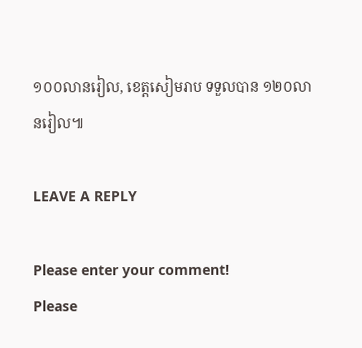១០០លានរៀល, ខេត្តសៀមរាប ទទួលបាន ១២០លានរៀល៕

LEAVE A REPLY

Please enter your comment!
Please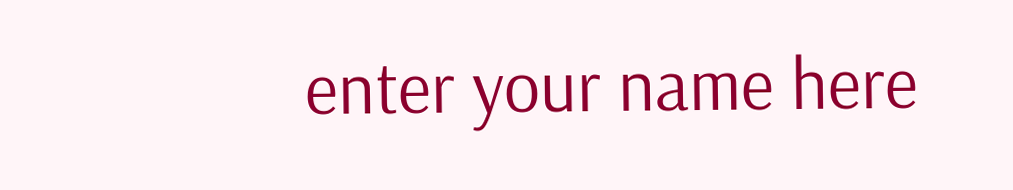enter your name here